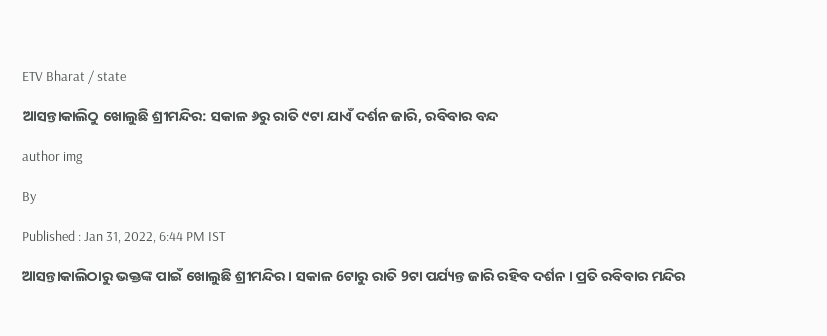ETV Bharat / state

ଆସନ୍ତାକାଲିଠୁ ଖୋଲୁଛି ଶ୍ରୀମନ୍ଦିର: ସକାଳ ୬ରୁ ରାତି ୯ଟା ଯାଏଁ ଦର୍ଶନ ଜାରି, ରବିବାର ବନ୍ଦ

author img

By

Published : Jan 31, 2022, 6:44 PM IST

ଆସନ୍ତାକାଲିଠାରୁ ଭକ୍ତଙ୍କ ପାଇଁ ଖୋଲୁଛି ଶ୍ରୀମନ୍ଦିର । ସକାଳ 6ଟାରୁ ରାତି 9ଟା ପର୍ଯ୍ୟନ୍ତ ଜାରି ରହିବ ଦର୍ଶନ । ପ୍ରତି ରବିବାର ମନ୍ଦିର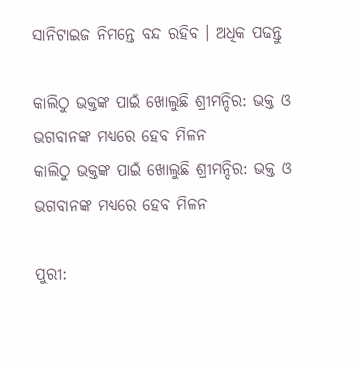ସାନିଟାଇଜ ନିମନ୍ତେ ବନ୍ଦ ରହିବ । ଅଧିକ ପଢନ୍ତୁ

କାଲିଠୁ ଭକ୍ତଙ୍କ ପାଇଁ ଖୋଲୁଛି ଶ୍ରୀମନ୍ଦିର: ଭକ୍ତ ଓ ଭଗବାନଙ୍କ ମଧ୍ୟରେ ହେବ ମିଳନ
କାଲିଠୁ ଭକ୍ତଙ୍କ ପାଇଁ ଖୋଲୁଛି ଶ୍ରୀମନ୍ଦିର: ଭକ୍ତ ଓ ଭଗବାନଙ୍କ ମଧ୍ୟରେ ହେବ ମିଳନ

ପୁରୀ: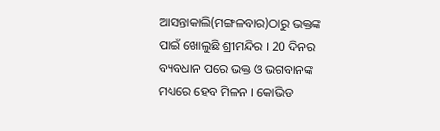ଆସନ୍ତାକାଲି(ମଙ୍ଗଳବାର)ଠାରୁ ଭକ୍ତଙ୍କ ପାଇଁ ଖୋଲୁଛି ଶ୍ରୀମନ୍ଦିର । 20 ଦିନର ବ୍ୟବଧାନ ପରେ ଭକ୍ତ ଓ ଭଗବାନଙ୍କ ମଧ୍ୟରେ ହେବ ମିଳନ । କୋଭିଡ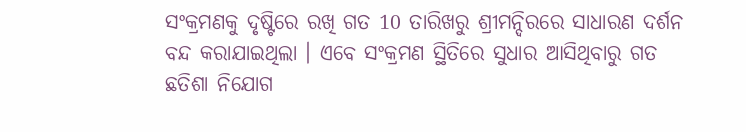ସଂକ୍ରମଣକୁ ଦୃଷ୍ଟିରେ ରଖି ଗତ 10 ତାରିଖରୁ ଶ୍ରୀମନ୍ଦିରରେ ସାଧାରଣ ଦର୍ଶନ ବନ୍ଦ କରାଯାଇଥିଲା । ଏବେ ସଂକ୍ରମଣ ସ୍ଥିତିରେ ସୁଧାର ଆସିଥିବାରୁ ଗତ ଛତିଶା ନିଯୋଗ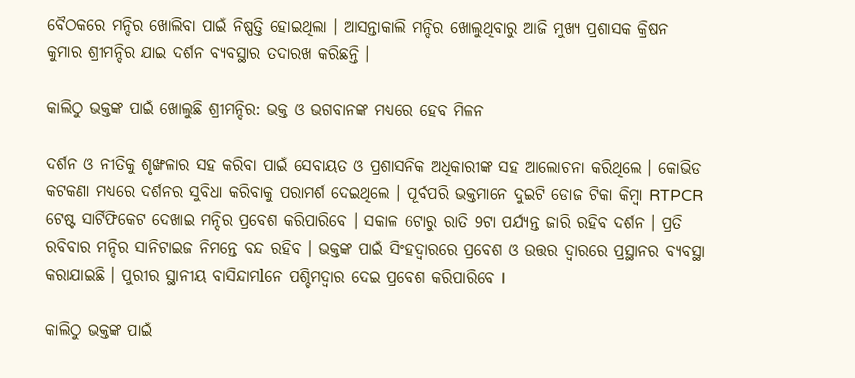ବୈଠକରେ ମନ୍ଦିର ଖୋଲିବା ପାଇଁ ନିଷ୍ପତ୍ତି ହୋଇଥିଲା । ଆସନ୍ତାକାଲି ମନ୍ଦିର ଖୋଲୁଥିବାରୁ ଆଜି ମୁଖ୍ୟ ପ୍ରଶାସକ କ୍ରିଷନ କୁମାର ଶ୍ରୀମନ୍ଦିର ଯାଇ ଦର୍ଶନ ବ୍ୟବସ୍ଥାର ତଦାରଖ କରିଛନ୍ତି ।

କାଲିଠୁ ଭକ୍ତଙ୍କ ପାଇଁ ଖୋଲୁଛି ଶ୍ରୀମନ୍ଦିର: ଭକ୍ତ ଓ ଭଗବାନଙ୍କ ମଧ୍ୟରେ ହେବ ମିଳନ

ଦର୍ଶନ ଓ ନୀତିକୁ ଶୃଙ୍ଖଳାର ସହ କରିବା ପାଇଁ ସେବାୟତ ଓ ପ୍ରଶାସନିକ ଅଧିକାରୀଙ୍କ ସହ ଆଲୋଚନା କରିଥିଲେ । କୋଭିଡ କଟକଣା ମଧ୍ୟରେ ଦର୍ଶନର ସୁବିଧା କରିବାକୁ ପରାମର୍ଶ ଦେଇଥିଲେ । ପୂର୍ବପରି ଭକ୍ତମାନେ ଦୁଇଟି ଡୋଜ ଟିକା କିମ୍ବା RTPCR ଟେଷ୍ଟ ସାର୍ଟିଫିକେଟ ଦେଖାଇ ମନ୍ଦିର ପ୍ରବେଶ କରିପାରିବେ । ସକାଳ 6ଟାରୁ ରାତି 9ଟା ପର୍ଯ୍ୟନ୍ତ ଜାରି ରହିବ ଦର୍ଶନ । ପ୍ରତି ରବିବାର ମନ୍ଦିର ସାନିଟାଇଜ ନିମନ୍ତେ ବନ୍ଦ ରହିବ । ଭକ୍ତଙ୍କ ପାଇଁ ସିଂହଦ୍ୱାରରେ ପ୍ରବେଶ ଓ ଉତ୍ତର ଦ୍ୱାରରେ ପ୍ରସ୍ଥାନର ବ୍ୟବସ୍ଥା କରାଯାଇଛି । ପୁରୀର ସ୍ଥାନୀୟ ବାସିନ୍ଦାମlନେ ପଶ୍ଚିମଦ୍ୱାର ଦେଇ ପ୍ରବେଶ କରିପାରିବେ l

କାଲିଠୁ ଭକ୍ତଙ୍କ ପାଇଁ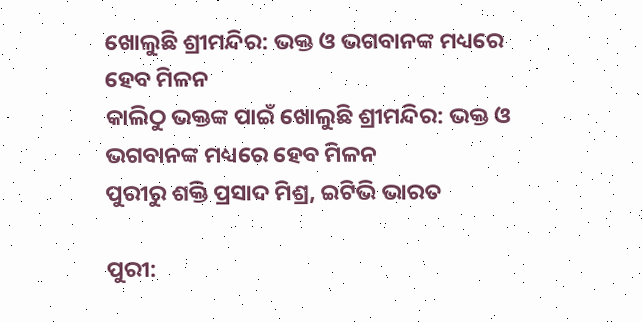ଖୋଲୁଛି ଶ୍ରୀମନ୍ଦିର: ଭକ୍ତ ଓ ଭଗବାନଙ୍କ ମଧ୍ୟରେ ହେବ ମିଳନ
କାଲିଠୁ ଭକ୍ତଙ୍କ ପାଇଁ ଖୋଲୁଛି ଶ୍ରୀମନ୍ଦିର: ଭକ୍ତ ଓ ଭଗବାନଙ୍କ ମଧ୍ୟରେ ହେବ ମିଳନ
ପୁରୀରୁ ଶକ୍ତି ପ୍ରସାଦ ମିଶ୍ର, ଇଟିଭି ଭାରତ

ପୁରୀ: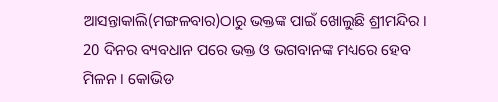ଆସନ୍ତାକାଲି(ମଙ୍ଗଳବାର)ଠାରୁ ଭକ୍ତଙ୍କ ପାଇଁ ଖୋଲୁଛି ଶ୍ରୀମନ୍ଦିର । 20 ଦିନର ବ୍ୟବଧାନ ପରେ ଭକ୍ତ ଓ ଭଗବାନଙ୍କ ମଧ୍ୟରେ ହେବ ମିଳନ । କୋଭିଡ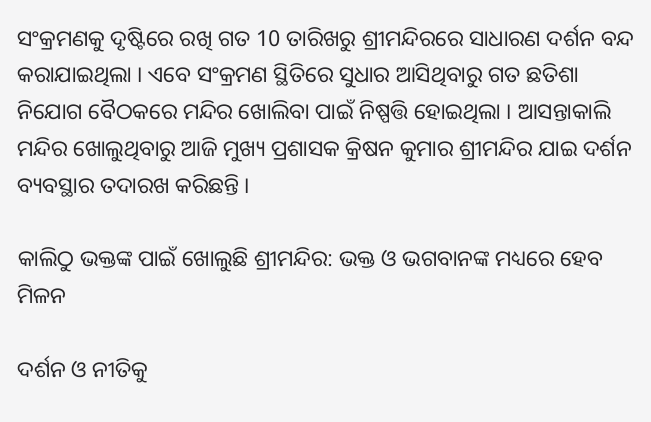ସଂକ୍ରମଣକୁ ଦୃଷ୍ଟିରେ ରଖି ଗତ 10 ତାରିଖରୁ ଶ୍ରୀମନ୍ଦିରରେ ସାଧାରଣ ଦର୍ଶନ ବନ୍ଦ କରାଯାଇଥିଲା । ଏବେ ସଂକ୍ରମଣ ସ୍ଥିତିରେ ସୁଧାର ଆସିଥିବାରୁ ଗତ ଛତିଶା ନିଯୋଗ ବୈଠକରେ ମନ୍ଦିର ଖୋଲିବା ପାଇଁ ନିଷ୍ପତ୍ତି ହୋଇଥିଲା । ଆସନ୍ତାକାଲି ମନ୍ଦିର ଖୋଲୁଥିବାରୁ ଆଜି ମୁଖ୍ୟ ପ୍ରଶାସକ କ୍ରିଷନ କୁମାର ଶ୍ରୀମନ୍ଦିର ଯାଇ ଦର୍ଶନ ବ୍ୟବସ୍ଥାର ତଦାରଖ କରିଛନ୍ତି ।

କାଲିଠୁ ଭକ୍ତଙ୍କ ପାଇଁ ଖୋଲୁଛି ଶ୍ରୀମନ୍ଦିର: ଭକ୍ତ ଓ ଭଗବାନଙ୍କ ମଧ୍ୟରେ ହେବ ମିଳନ

ଦର୍ଶନ ଓ ନୀତିକୁ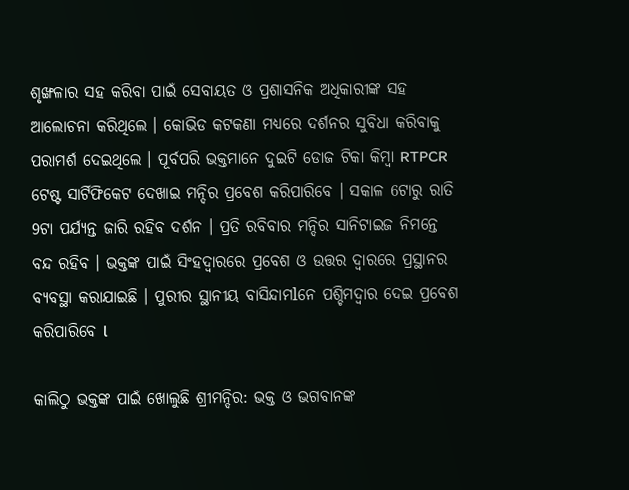ଶୃଙ୍ଖଳାର ସହ କରିବା ପାଇଁ ସେବାୟତ ଓ ପ୍ରଶାସନିକ ଅଧିକାରୀଙ୍କ ସହ ଆଲୋଚନା କରିଥିଲେ । କୋଭିଡ କଟକଣା ମଧ୍ୟରେ ଦର୍ଶନର ସୁବିଧା କରିବାକୁ ପରାମର୍ଶ ଦେଇଥିଲେ । ପୂର୍ବପରି ଭକ୍ତମାନେ ଦୁଇଟି ଡୋଜ ଟିକା କିମ୍ବା RTPCR ଟେଷ୍ଟ ସାର୍ଟିଫିକେଟ ଦେଖାଇ ମନ୍ଦିର ପ୍ରବେଶ କରିପାରିବେ । ସକାଳ 6ଟାରୁ ରାତି 9ଟା ପର୍ଯ୍ୟନ୍ତ ଜାରି ରହିବ ଦର୍ଶନ । ପ୍ରତି ରବିବାର ମନ୍ଦିର ସାନିଟାଇଜ ନିମନ୍ତେ ବନ୍ଦ ରହିବ । ଭକ୍ତଙ୍କ ପାଇଁ ସିଂହଦ୍ୱାରରେ ପ୍ରବେଶ ଓ ଉତ୍ତର ଦ୍ୱାରରେ ପ୍ରସ୍ଥାନର ବ୍ୟବସ୍ଥା କରାଯାଇଛି । ପୁରୀର ସ୍ଥାନୀୟ ବାସିନ୍ଦାମlନେ ପଶ୍ଚିମଦ୍ୱାର ଦେଇ ପ୍ରବେଶ କରିପାରିବେ l

କାଲିଠୁ ଭକ୍ତଙ୍କ ପାଇଁ ଖୋଲୁଛି ଶ୍ରୀମନ୍ଦିର: ଭକ୍ତ ଓ ଭଗବାନଙ୍କ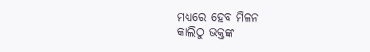ମଧ୍ୟରେ ହେବ ମିଳନ
କାଲିଠୁ ଭକ୍ତଙ୍କ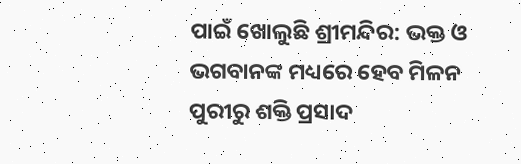ପାଇଁ ଖୋଲୁଛି ଶ୍ରୀମନ୍ଦିର: ଭକ୍ତ ଓ ଭଗବାନଙ୍କ ମଧ୍ୟରେ ହେବ ମିଳନ
ପୁରୀରୁ ଶକ୍ତି ପ୍ରସାଦ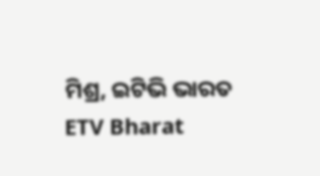ମିଶ୍ର, ଇଟିଭି ଭାରତ
ETV Bharat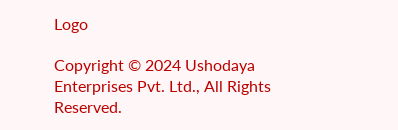Logo

Copyright © 2024 Ushodaya Enterprises Pvt. Ltd., All Rights Reserved.